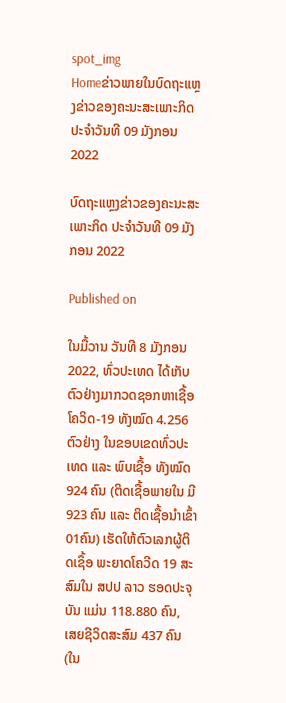spot_img
Homeຂ່າວພາຍໃນບົດຖະແຫຼງຂ່າວຂອງຄະນະສະເພາະກິດ ປະຈໍາວັນທີ 09 ມັງກອນ 2022

ບົດຖະແຫຼງຂ່າວຂອງຄະນະສະເພາະກິດ ປະຈໍາວັນທີ 09 ມັງກອນ 2022

Published on

ໃນມື້ວານ ວັນທີ 8 ມັງກອນ 2022, ທົ່ວປະເທດ ໄດ້ເກັບຕົວຢ່າງມາກວດຊອກຫາເຊື້ອໂຄວິດ-19 ທັງໝົດ 4.256 ຕົວຢ່າງ ໃນຂອບເຂດທົ່ວປະເທດ ແລະ ພົບເຊື້ອ ທັງໝົດ 924 ຄົນ (ຕິດເຊື້ອພາຍໃນ ມີ 923 ຄົນ ແລະ ຕິດເຊື້ອນໍາເຂົ້າ 01ຄົນ) ເຮັດໃຫ້ຕົວເລກຜູ້ຕິດເຊຶ້ອ ພະຍາດໂຄວີດ 19 ສະສົມໃນ ສປປ ລາວ ຮອດປະຈຸບັນ ແມ່ນ 118.880 ຄົນ,  ເສຍຊີວິດສະສົມ 437 ຄົນ (ໃນ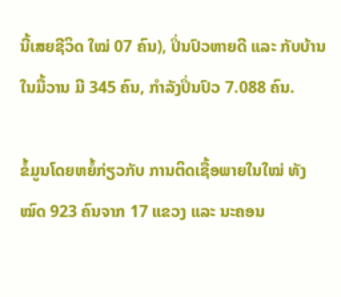ນີ້ເສຍຊີວິດ ໃໝ່ 07 ຄົນ), ປິ່ນປົວຫາຍດີ ແລະ ກັບບ້ານໃນມື້ວານ ມີ 345 ຄົນ, ກໍາລັງປິ່ນປົວ 7.088 ຄົນ.

ຂໍ້ມູນໂດຍຫຍໍ້ກ່ຽວກັບ ການຕິດເຊື້ອພາຍໃນໃໝ່ ທັງໝົດ 923 ຄົນຈາກ 17 ແຂວງ ແລະ ນະຄອນ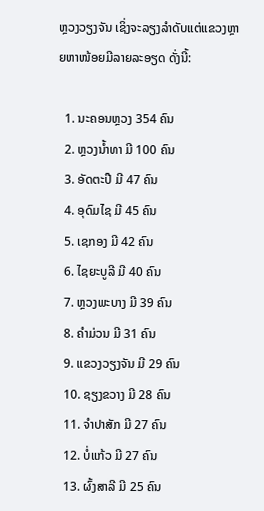ຫຼວງວຽງຈັນ ເຊິ່ງຈະລຽງລຳດັບແຕ່ແຂວງຫຼາຍຫາໜ້ອຍມີລາຍລະອຽດ ດັ່ງນີ້:

  1. ນະຄອນຫຼວງ 354 ຄົນ
  2. ຫຼວງນໍ້າທາ ມີ 100 ຄົນ
  3. ອັດຕະປື ມີ 47 ຄົນ
  4. ອຸດົມໄຊ ມີ 45 ຄົນ
  5. ເຊກອງ ມີ 42 ຄົນ
  6. ໄຊຍະບູລີ ມີ 40 ຄົນ
  7. ຫຼວງພະບາງ ມີ 39 ຄົນ
  8. ຄຳມ່ວນ ມີ 31 ຄົນ
  9. ແຂວງວຽງຈັນ ມີ 29 ຄົນ
  10. ຊຽງຂວາງ ມີ 28 ຄົນ
  11. ຈຳປາສັກ ມີ 27 ຄົນ
  12. ບໍ່ແກ້ວ ມີ 27 ຄົນ
  13. ຜົ້ງສາລີ ມີ 25 ຄົນ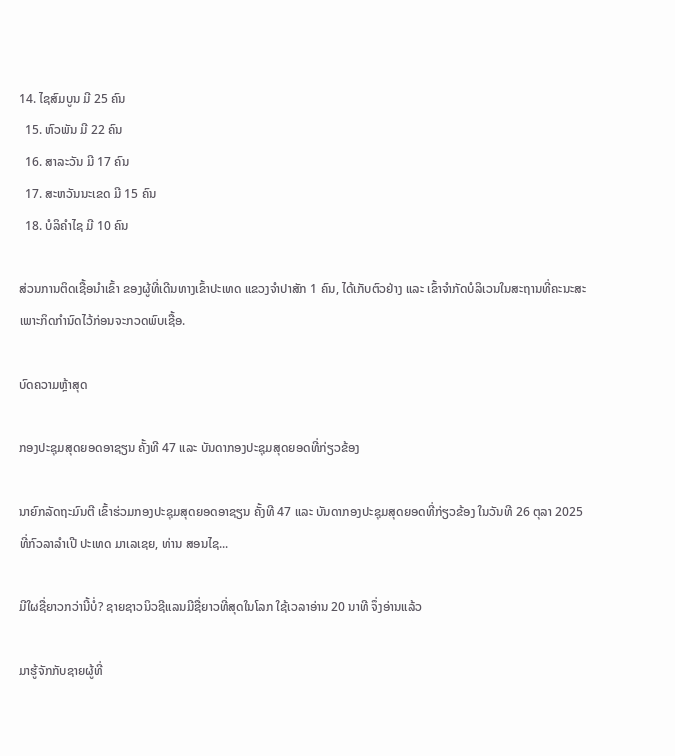14. ໄຊສົມບູນ ມີ 25 ຄົນ
  15. ຫົວພັນ ມີ 22 ຄົນ
  16. ສາລະວັນ ມີ 17 ຄົນ
  17. ສະຫວັນນະເຂດ ມີ 15 ຄົນ
  18. ບໍລິຄຳໄຊ ມີ 10 ຄົນ

ສ່ວນການຕິດເຊື້ອນໍາເຂົ້າ ຂອງຜູ້ທີ່ເດີນທາງເຂົ້າປະເທດ ແຂວງຈຳປາສັກ 1 ຄົນ, ໄດ້ເກັບຕົວຢ່າງ ແລະ ເຂົ້າຈຳກັດບໍລິເວນໃນສະຖານທີ່ຄະນະສະເພາະກິດກຳນົດໄວ້ກ່ອນຈະກວດພົບເຊື້ອ.

ບົດຄວາມຫຼ້າສຸດ

ກອງປະຊຸມສຸດຍອດອາຊຽນ ຄັ້ງທີ 47 ແລະ ບັນດາກອງປະຊຸມສຸດຍອດທີ່ກ່ຽວຂ້ອງ

ນາຍົກລັດຖະມົນຕີ ເຂົ້າຮ່ວມກອງປະຊຸມສຸດຍອດອາຊຽນ ຄັ້ງທີ 47 ແລະ ບັນດາກອງປະຊຸມສຸດຍອດທີ່ກ່ຽວຂ້ອງ ໃນວັນທີ 26 ຕຸລາ 2025 ທີ່ກົວລາລໍາເປີ ປະເທດ ມາເລເຊຍ, ທ່ານ ສອນໄຊ...

ມີໃຜຊື່ຍາວກວ່ານີ້ບໍ່? ຊາຍຊາວນິວຊີແລນມີຊື່ຍາວທີ່ສຸດໃນໂລກ ໃຊ້ເວລາອ່ານ 20 ນາທີ ຈຶ່ງອ່ານແລ້ວ

ມາຮູ້ຈັກກັບຊາຍຜູ້ທີ່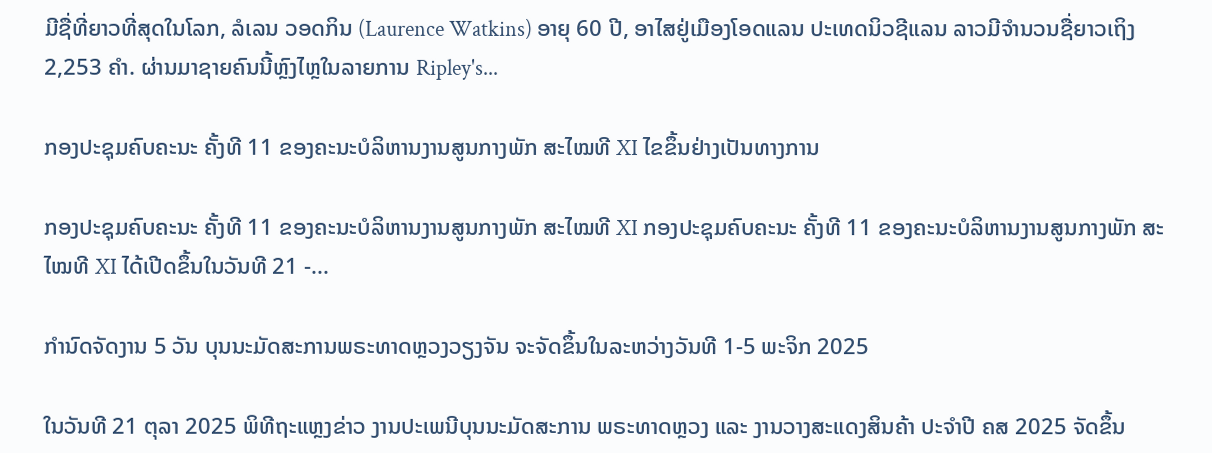ມີຊື່ທີ່ຍາວທີ່ສຸດໃນໂລກ, ລໍເລນ ວອດກິນ (Laurence Watkins) ອາຍຸ 60 ປີ, ອາໄສຢູ່ເມືອງໂອດແລນ ປະເທດນິວຊີແລນ ລາວມີຈໍານວນຊື່ຍາວເຖິງ 2,253 ຄໍາ. ຜ່ານມາຊາຍຄົນນີ້ຫຼົງໄຫຼໃນລາຍການ Ripley's...

ກອງປະຊຸມຄົບຄະນະ ຄັ້ງທີ 11 ຂອງຄະນະບໍລິຫານງານສູນກາງພັກ ສະໄໝທີ XI ໄຂຂຶ້ນຢ່າງເປັນທາງການ

ກອງປະຊຸມຄົບຄະນະ ຄັ້ງທີ 11 ຂອງຄະນະບໍລິຫານງານສູນກາງພັກ ສະໄໝທີ XI ກອງປະຊຸມຄົບຄະນະ ຄັ້ງທີ 11 ຂອງຄະນະບໍລິຫານງານສູນກາງພັກ ສະໄໝທີ XI ໄດ້ເປີດຂຶ້ນໃນວັນທີ 21 -...

ກຳນົດຈັດງານ 5 ວັນ ບຸນນະມັດສະການພຣະທາດຫຼວງວຽງຈັນ ຈະຈັດຂຶ້ນໃນລະຫວ່າງວັນທີ 1-5 ພະຈິກ 2025

ໃນວັນທີ 21 ຕຸລາ 2025 ພິທີຖະແຫຼງຂ່າວ ງານປະເພນີບຸນນະມັດສະການ ພຣະທາດຫຼວງ ແລະ ງານວາງສະແດງສິນຄ້າ ປະຈຳປີ ຄສ 2025 ຈັດຂຶ້ນ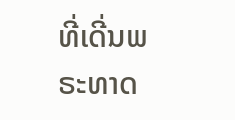ທີ່ເດີ່ນພຣະທາດ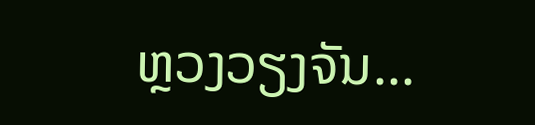ຫຼວງວຽງຈັນ...